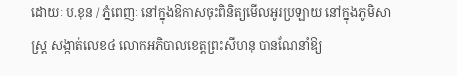ដោយៈ ប.ខុន / ភ្នំពេញៈ នៅក្នុងឱកាសចុះពិនិត្យមើលអូរប្រឡាយ នៅក្នុងភូមិសាស្ត្រ សង្កាត់លេខ៤ លោកអភិបាលខេត្តព្រះសីហនុ បានណែនាំឱ្យ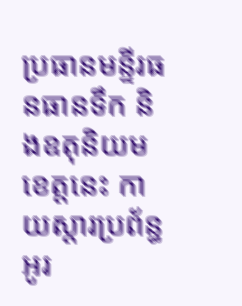ប្រធានមន្ទីរធនធានទឹក និងឧតុនិយមខេត្តនេះ កាយស្តារប្រព័ន្ធអូរ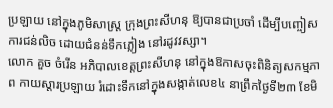ប្រឡាយ នៅក្នុងភូមិសាស្ត្រ ក្រុងព្រះសីហនុ ឱ្យបានជាប្រចាំ ដើម្បីបញ្ចៀសការជន់លិច ដោយជំនន់ទឹកភ្លៀង នៅរដូវវស្សា។
លោក គួច ចំរើន អភិបាលខេត្តព្រះសីហនុ នៅក្នុងឱកាសចុះពិនិត្យសកម្មភាព កាយស្តារប្រឡាយ រំដោះទឹកនៅក្នុងសង្កាត់លេខ៤ នាព្រឹកថ្ងៃទី២៣ ខែមិ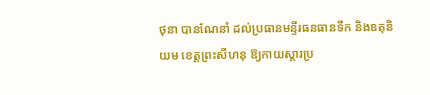ថុនា បានណែនាំ ដល់ប្រធានមន្ទីរធនធានទឹក និងឧតុនិយម ខេត្តព្រះសីហនុ ឱ្យកាយស្តារប្រ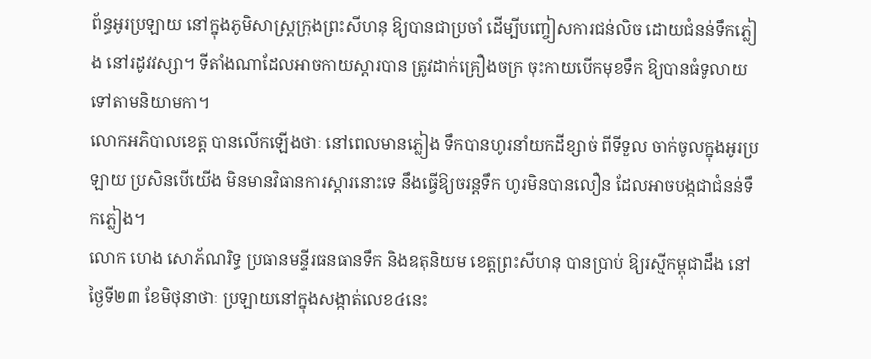ព័ន្ធអូរប្រឡាយ នៅក្នុងភូមិសាស្ត្រក្រុងព្រះសីហនុ ឱ្យបានជាប្រចាំ ដើម្បីបញ្ចៀសការជន់លិច ដោយជំនន់ទឹកភ្លៀង នៅរដូវវស្សា។ ទីតាំងណាដែលអាចកាយស្តារបាន ត្រូវដាក់គ្រឿងចក្រ ចុះកាយបើកមុខទឹក ឱ្យបានធំទូលាយ ទៅតាមនិយាមកា។
លោកអភិបាលខេត្ត បានលើកឡើងថាៈ នៅពេលមានភ្លៀង ទឹកបានហូរនាំយកដីខ្សាច់ ពីទីទួល ចាក់ចូលក្នុងអូរប្រឡាយ ប្រសិនបើយើង មិនមានវិធានការស្តារនោះទេ នឹងធ្វើឱ្យចរន្តទឹក ហូរមិនបានលឿន ដែលអាចបង្កជាជំនន់ទឹកភ្លៀង។
លោក ហេង សោភ័ណរិទ្ធ ប្រធានមន្ទីរធនធានទឹក និងឧតុនិយម ខេត្តព្រះសីហនុ បានប្រាប់ ឱ្យរស្មីកម្ពុជាដឹង នៅថ្ងៃទី២៣ ខែមិថុនាថាៈ ប្រឡាយនៅក្នុងសង្កាត់លេខ៤នេះ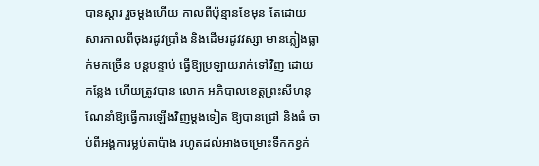បានស្តារ រួចម្តងហើយ កាលពីប៉ុន្មានខែមុន តែដោយសារកាលពីចុងរដូវប្រាំង និងដើមរដូវវស្សា មានភ្លៀងធ្លាក់មកច្រើន បន្តបន្ទាប់ ធ្វើឱ្យប្រឡាយរាក់ទៅវិញ ដោយកន្លែង ហើយត្រូវបាន លោក អភិបាលខេត្តព្រះសីហនុ ណែនាំឱ្យធ្វើការឡើងវិញម្តងទៀត ឱ្យបានជ្រៅ និងធំ ចាប់ពីអង្គការម្លប់តាប៉ាង រហូតដល់អាងចម្រោះទឹកកខ្វក់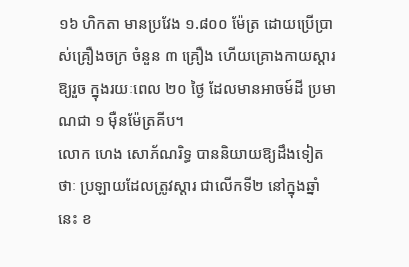១៦ ហិកតា មានប្រវែង ១.៨០០ ម៉ែត្រ ដោយប្រើប្រាស់គ្រឿងចក្រ ចំនួន ៣ គ្រឿង ហើយគ្រោងកាយស្តារឱ្យរួច ក្នុងរយៈពេល ២០ ថ្ងៃ ដែលមានអាចម៍ដី ប្រមាណជា ១ ម៉ឺនម៉ែត្រគីប។
លោក ហេង សោភ័ណរិទ្ធ បាននិយាយឱ្យដឹងទៀតថាៈ ប្រឡាយដែលត្រូវស្តារ ជាលើកទី២ នៅក្នុងឆ្នាំនេះ ខ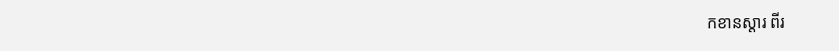កខានស្តារ ពីរ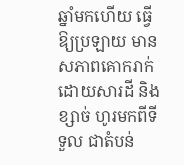ឆ្នាំមកហើយ ធ្វើឱ្យប្រឡាយ មានសភាពគោករាក់ ដោយសារដី និងខ្សាច់ ហូរមកពីទីទួល ជាតំបន់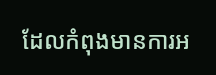ដែលកំពុងមានការអ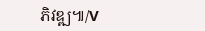ភិវឌ្ឍ៕/V